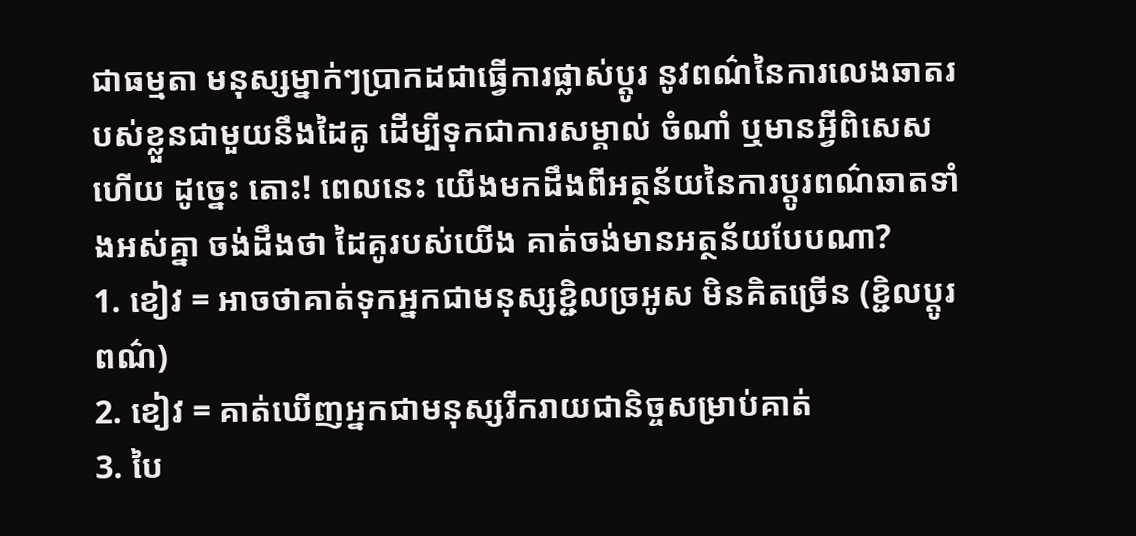ជាធម្មតា មនុស្សម្នាក់ៗប្រាកដជាធ្វើការផ្លាស់ប្ដូរ នូវពណ៌នៃការលេងឆាតរបស់ខ្លួនជាមួយនឹងដៃគូ ដើម្បីទុកជាការសម្គាល់ ចំណាំ ឬមានអ្វីពិសេសហើយ ដូច្នេះ តោះ! ពេលនេះ យើងមកដឹងពីអត្ថន័យនៃការប្ដូរពណ៌ឆាតទាំងអស់គ្នា ចង់ដឹងថា ដៃគូរបស់យើង គាត់ចង់មានអត្ថន័យបែបណា?
1. ខៀវ = អាចថាគាត់ទុកអ្នកជាមនុស្សខ្ជិលច្រអូស មិនគិតច្រើន (ខ្ជិលប្តូរពណ៌)
2. ខៀវ = គាត់ឃើញអ្នកជាមនុស្សរីករាយជានិច្ចសម្រាប់គាត់
3. បៃ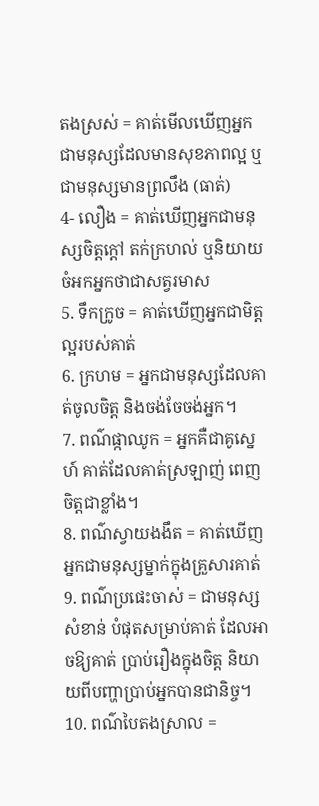តងស្រស់ = គាត់មើលឃើញអ្នកជាមនុស្សដែលមានសុខភាពល្អ ឬជាមនុស្សមានព្រលឹង (ធាត់)
4- លឿង = គាត់ឃើញអ្នកជាមនុស្សចិត្តក្តៅ តក់ក្រហល់ ឬនិយាយចំអកអ្នកថាជាសត្វរមាស
5. ទឹកក្រូច = គាត់ឃើញអ្នកជាមិត្តល្អរបស់គាត់
6. ក្រហម = អ្នកជាមនុស្សដែលគាត់ចូលចិត្ត និងចង់ចែចង់អ្នក។
7. ពណ៌ផ្កាឈូក = អ្នកគឺជាគូស្នេហ៍ គាត់ដែលគាត់ស្រឡាញ់ ពេញចិត្តជាខ្លាំង។
8. ពណ៌ស្វាយងងឹត = គាត់ឃើញអ្នកជាមនុស្សម្នាក់ក្នុងគ្រួសារគាត់
9. ពណ៌ប្រផេះចាស់ = ជាមនុស្សសំខាន់ បំផុតសម្រាប់គាត់ ដែលអាចឱ្យគាត់ ប្រាប់រឿងក្នុងចិត្ត និយាយពីបញ្ហាប្រាប់អ្នកបានជានិច្ច។
10. ពណ៌បៃតងស្រាល =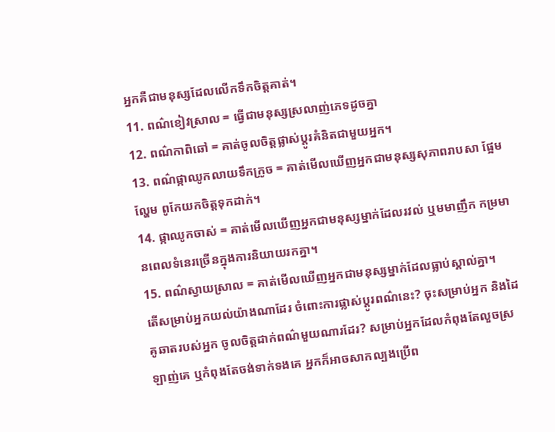អ្នកគឺជាមនុស្សដែលលើកទឹកចិត្តគាត់។
11. ពណ៌ខៀវស្រាល = ធ្វើជាមនុស្សស្រលាញ់ភេទដូចគ្នា
12. ពណ៌កាពិឆៅ = គាត់ចូលចិត្តផ្លាស់ប្តូរគំនិតជាមួយអ្នក។
13. ពណ៌ផ្កាឈូកលាយទឹកក្រូច = គាត់មើលឃើញអ្នកជាមនុស្សសុភាពរាបសា ផ្អែមល្ហែម ពូកែយកចិត្តទុកដាក់។
14. ផ្កាឈូកចាស់ = គាត់មើលឃើញអ្នកជាមនុស្សម្នាក់ដែលរវល់ ឬមមាញឹក កម្រមានពេលទំនេរច្រើនក្នុងការនិយាយរកគ្នា។
15. ពណ៌ស្វាយស្រាល = គាត់មើលឃើញអ្នកជាមនុស្សម្នាក់ដែលធ្លាប់ស្គាល់គ្នា។
តើសម្រាប់អ្នកយល់យ៉ាងណាដែរ ចំពោះការផ្លាស់ប្ដូរពណ៌នេះ? ចុះសម្រាប់អ្នក និងដៃគូឆាតរបស់អ្នក ចូលចិត្តដាក់ពណ៌មួយណារដែរ? សម្រាប់អ្នកដែលកំពុងតែលួចស្រឡាញ់គេ ឬកំពុងតែចង់ទាក់ទងគេ អ្នកក៏អាចសាកល្បងប្រើព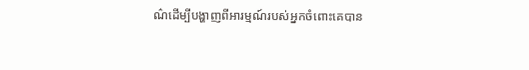ណ៌ដើម្បីបង្ហាញពីអារម្មណ៍របស់អ្នកចំពោះគេបាន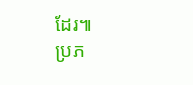ដែរ៕
ប្រភ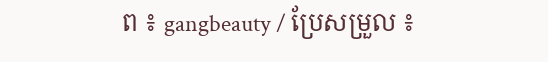ព ៖ gangbeauty / ប្រែសម្រួល ៖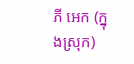ភី អេក (ក្នុងស្រុក)